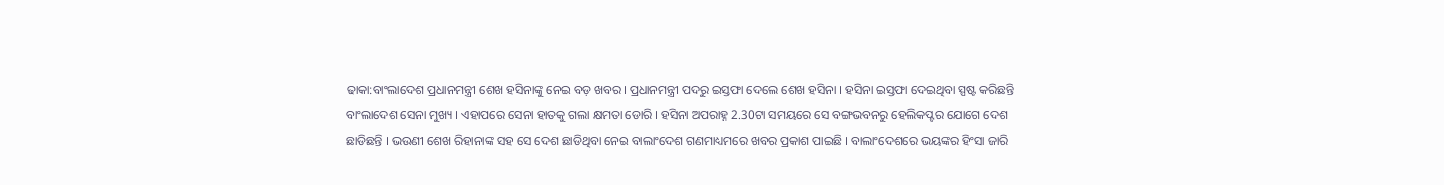ଢାକା:ବାଂଲାଦେଶ ପ୍ରଧାନମନ୍ତ୍ରୀ ଶେଖ ହସିନାଙ୍କୁ ନେଇ ବଡ଼ ଖବର । ପ୍ରଧାନମନ୍ତ୍ରୀ ପଦରୁ ଇସ୍ତଫା ଦେଲେ ଶେଖ ହସିନା । ହସିନା ଇସ୍ତଫା ଦେଇଥିବା ସ୍ପଷ୍ଟ କରିଛନ୍ତି ବାଂଲାଦେଶ ସେନା ମୁଖ୍ୟ । ଏହାପରେ ସେନା ହାତକୁ ଗଲା କ୍ଷମତା ଡୋରି । ହସିନା ଅପରାହ୍ନ 2.30ଟା ସମୟରେ ସେ ବଙ୍ଗଭବନରୁ ହେଲିକପ୍ଟର ଯୋଗେ ଦେଶ ଛାଡିଛନ୍ତି । ଭଉଣୀ ଶେଖ ରିହାନାଙ୍କ ସହ ସେ ଦେଶ ଛାଡିଥିବା ନେଇ ବାଲାଂଦେଶ ଗଣମାଧ୍ୟମରେ ଖବର ପ୍ରକାଶ ପାଇଛି । ବାଲାଂଦେଶରେ ଭୟଙ୍କର ହିଂସା ଜାରି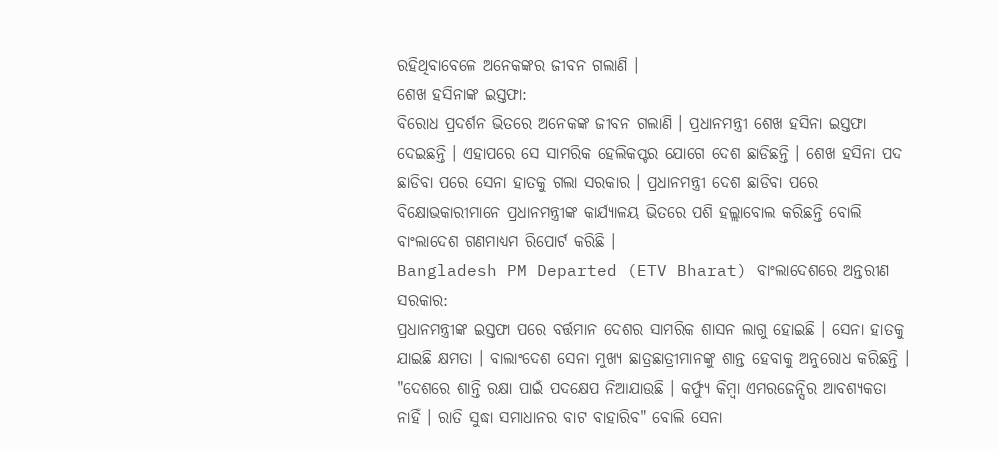ରହିଥିବାବେଳେ ଅନେକଙ୍କର ଜୀବନ ଗଲାଣି ।
ଶେଖ ହସିନାଙ୍କ ଇସ୍ତଫା:
ବିରୋଧ ପ୍ରଦର୍ଶନ ଭିତରେ ଅନେକଙ୍କ ଜୀବନ ଗଲାଣି । ପ୍ରଧାନମନ୍ତ୍ରୀ ଶେଖ ହସିନା ଇସ୍ତଫା ଦେଇଛନ୍ତି । ଏହାପରେ ସେ ସାମରିକ ହେଲିକପ୍ଟର ଯୋଗେ ଦେଶ ଛାଡିଛନ୍ତି । ଶେଖ ହସିନା ପଦ ଛାଡିବା ପରେ ସେନା ହାତକୁ ଗଲା ସରକାର । ପ୍ରଧାନମନ୍ତ୍ରୀ ଦେଶ ଛାଡିବା ପରେ ବିକ୍ଷୋଭକାରୀମାନେ ପ୍ରଧାନମନ୍ତ୍ରୀଙ୍କ କାର୍ଯ୍ୟାଳୟ ଭିତରେ ପଶି ହଲ୍ଲାବୋଲ କରିଛନ୍ତି ବୋଲି ବାଂଲାଦେଶ ଗଣମାଧ୍ୟମ ରିପୋର୍ଟ କରିଛି ।
Bangladesh PM Departed (ETV Bharat) ବାଂଲାଦେଶରେ ଅନ୍ତରୀଣ ସରକାର:
ପ୍ରଧାନମନ୍ତ୍ରୀଙ୍କ ଇସ୍ତଫା ପରେ ବର୍ତ୍ତମାନ ଦେଶର ସାମରିକ ଶାସନ ଲାଗୁ ହୋଇଛି । ସେନା ହାତକୁ ଯାଇଛି କ୍ଷମତା । ବାଲାଂଦେଶ ସେନା ମୁଖ୍ୟ ଛାତ୍ରଛାତ୍ରୀମାନଙ୍କୁ ଶାନ୍ତ ହେବାକୁ ଅନୁରୋଧ କରିଛନ୍ତି । "ଦେଶରେ ଶାନ୍ତି ରକ୍ଷା ପାଇଁ ପଦକ୍ଷେପ ନିଆଯାଉଛି । କର୍ଫ୍ୟୁ କିମ୍ବା ଏମରଜେନ୍ସିର ଆବଶ୍ୟକତା ନାହିଁ । ରାତି ସୁଦ୍ଧା ସମାଧାନର ବାଟ ବାହାରିବ" ବୋଲି ସେନା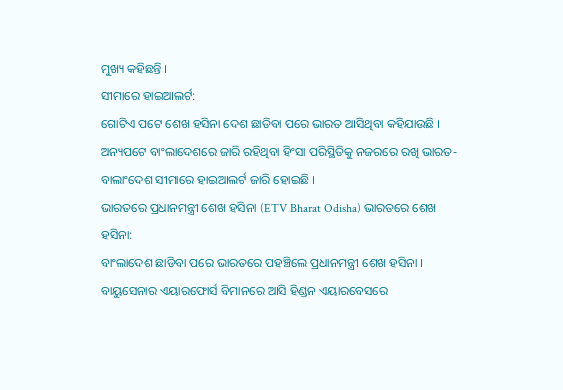ମୁଖ୍ୟ କହିଛନ୍ତି ।
ସୀମାରେ ହାଇଆଲର୍ଟ:
ଗୋଟିଏ ପଟେ ଶେଖ ହସିନା ଦେଶ ଛାଡିବା ପରେ ଭାରତ ଆସିଥିବା କହିଯାଉଛି । ଅନ୍ୟପଟେ ବାଂଲାଦେଶରେ ଜାରି ରହିଥିବା ହିଂସା ପରିସ୍ଥିତିକୁ ନଜରରେ ରଖି ଭାରତ-ବାଲାଂଦେଶ ସୀମାରେ ହାଇଆଲର୍ଟ ଜାରି ହୋଇଛି ।
ଭାରତରେ ପ୍ରଧାନମନ୍ତ୍ରୀ ଶେଖ ହସିନା (ETV Bharat Odisha) ଭାରତରେ ଶେଖ ହସିନା:
ବାଂଲାଦେଶ ଛାଡିବା ପରେ ଭାରତରେ ପହଞ୍ଚିଲେ ପ୍ରଧାନମନ୍ତ୍ରୀ ଶେଖ ହସିନା । ବାୟୁସେନାର ଏୟାରଫୋର୍ସ ବିମାନରେ ଆସି ହିଣ୍ଡନ ଏୟାରବେସରେ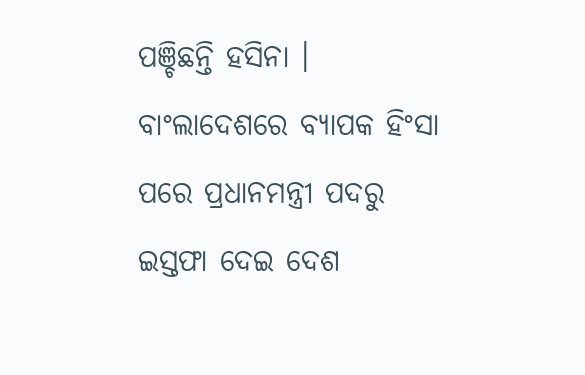ପଞ୍ଚିଛନ୍ତି ହସିନା । ବାଂଲାଦେଶରେ ବ୍ୟାପକ ହିଂସା ପରେ ପ୍ରଧାନମନ୍ତ୍ରୀ ପଦରୁ ଇସ୍ତଫା ଦେଇ ଦେଶ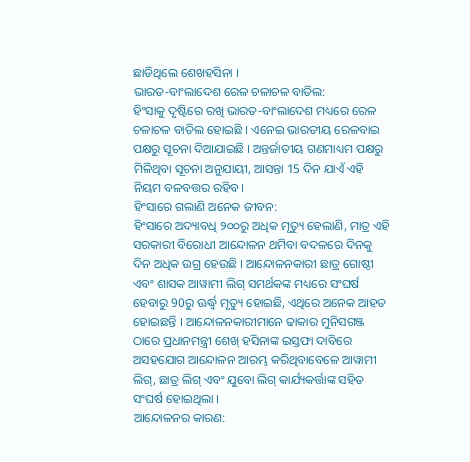ଛାଡିଥିଲେ ଶେଖହସିନା ।
ଭାରତ-ବାଂଲାଦେଶ ରେଳ ଚଳାଚଳ ବାତିଲ:
ହିଂସାକୁ ଦୃଷ୍ଟିରେ ରଖି ଭାରତ-ବାଂଲାଦେଶ ମଧ୍ୟରେ ରେଳ ଚଳାଚଳ ବାତିଲ ହୋଇଛି । ଏନେଇ ଭାରତୀୟ ରେଳବାଇ ପକ୍ଷରୁ ସୂଚନା ଦିଆଯାଇଛି । ଅନ୍ତର୍ଜାତୀୟ ଗଣମାଧ୍ୟମ ପକ୍ଷରୁ ମିଳିଥିବା ସୂଚନା ଅନୁଯାୟୀ, ଆସନ୍ତା 15 ଦିନ ଯାଏଁ ଏହି ନିୟମ ବଳବତ୍ତର ରହିବ।
ହିଂସାରେ ଗଲାଣି ଅନେକ ଜୀବନ:
ହିଂସାରେ ଅଦ୍ୟାବଧି ୨୦୦ରୁ ଅଧିକ ମୃତ୍ୟୁ ହେଲାଣି, ମାତ୍ର ଏହି ସରକାରୀ ବିରୋଧୀ ଆନ୍ଦୋଳନ ଥମିବା ବଦଳରେ ଦିନକୁ ଦିନ ଅଧିକ ଉଗ୍ର ହେଉଛି । ଆନ୍ଦୋଳନକାରୀ ଛାତ୍ର ଗୋଷ୍ଠୀ ଏବଂ ଶାସକ ଆୱାମୀ ଲିଗ୍ ସମର୍ଥକଙ୍କ ମଧ୍ୟରେ ସଂଘର୍ଷ ହେବାରୁ 90ରୁ ଊର୍ଦ୍ଧ୍ବ ମୃତ୍ୟୁ ହୋଇଛି, ଏଥିରେ ଅନେକ ଆହତ ହୋଇଛନ୍ତି । ଆନ୍ଦୋଳନକାରୀମାନେ ଢାକାର ମୁନିସଗଞ୍ଜ ଠାରେ ପ୍ରଧାନମନ୍ତ୍ରୀ ଶେଖ୍ ହସିନାଙ୍କ ଇସ୍ତଫା ଦାବିରେ ଅସହଯୋଗ ଆନ୍ଦୋଳନ ଆରମ୍ଭ କରିଥିବାବେଳେ ଆୱାମୀ ଲିଗ୍, ଛାତ୍ର ଲିଗ୍ ଏବଂ ଯୁବୋ ଲିଗ୍ କାର୍ଯ୍ୟକର୍ତ୍ତାଙ୍କ ସହିତ ସଂଘର୍ଷ ହୋଇଥିଲା ।
ଆନ୍ଦୋଳନର କାରଣ: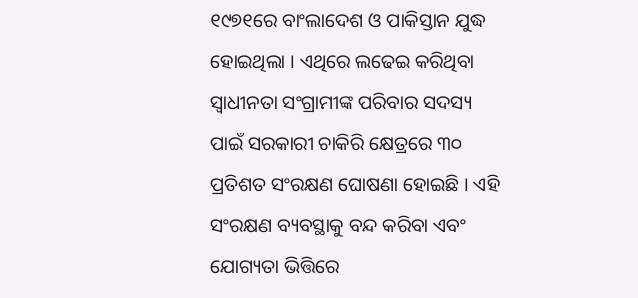୧୯୭୧ରେ ବାଂଲାଦେଶ ଓ ପାକିସ୍ତାନ ଯୁଦ୍ଧ ହୋଇଥିଲା । ଏଥିରେ ଲଢେଇ କରିଥିବା ସ୍ବାଧୀନତା ସଂଗ୍ରାମୀଙ୍କ ପରିବାର ସଦସ୍ୟ ପାଇଁ ସରକାରୀ ଚାକିରି କ୍ଷେତ୍ରରେ ୩୦ ପ୍ରତିଶତ ସଂରକ୍ଷଣ ଘୋଷଣା ହୋଇଛି । ଏହି ସଂରକ୍ଷଣ ବ୍ୟବସ୍ଥାକୁ ବନ୍ଦ କରିବା ଏବଂ ଯୋଗ୍ୟତା ଭିତ୍ତିରେ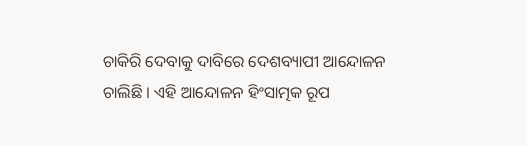ଚାକିରି ଦେବାକୁ ଦାବିରେ ଦେଶବ୍ୟାପୀ ଆନ୍ଦୋଳନ ଚାଲିଛି । ଏହି ଆନ୍ଦୋଳନ ହିଂସାତ୍ମକ ରୂପ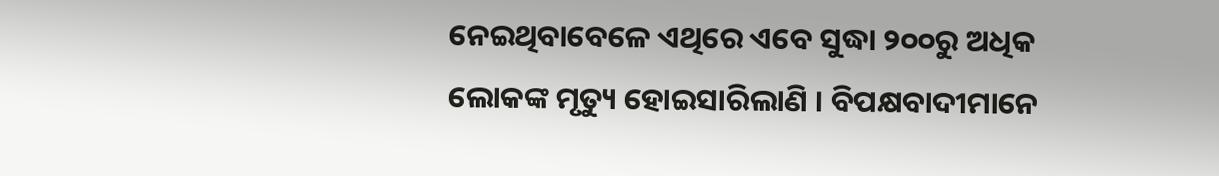ନେଇଥିବାବେଳେ ଏଥିରେ ଏବେ ସୁଦ୍ଧା ୨୦୦ରୁ ଅଧିକ ଲୋକଙ୍କ ମୃତ୍ୟୁ ହୋଇସାରିଲାଣି । ବିପକ୍ଷବାଦୀମାନେ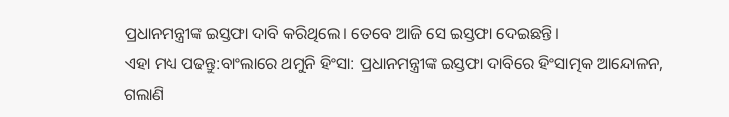ପ୍ରଧାନମନ୍ତ୍ରୀଙ୍କ ଇସ୍ତଫା ଦାବି କରିଥିଲେ। ତେବେ ଆଜି ସେ ଇସ୍ତଫା ଦେଇଛନ୍ତି।
ଏହା ମଧ୍ୟ ପଢନ୍ତୁ:ବାଂଲାରେ ଥମୁନି ହିଂସା: ପ୍ରଧାନମନ୍ତ୍ରୀଙ୍କ ଇସ୍ତଫା ଦାବିରେ ହିଂସାତ୍ମକ ଆନ୍ଦୋଳନ, ଗଲାଣି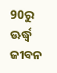90ରୁ ଊର୍ଦ୍ଧ୍ବ ଜୀବନ